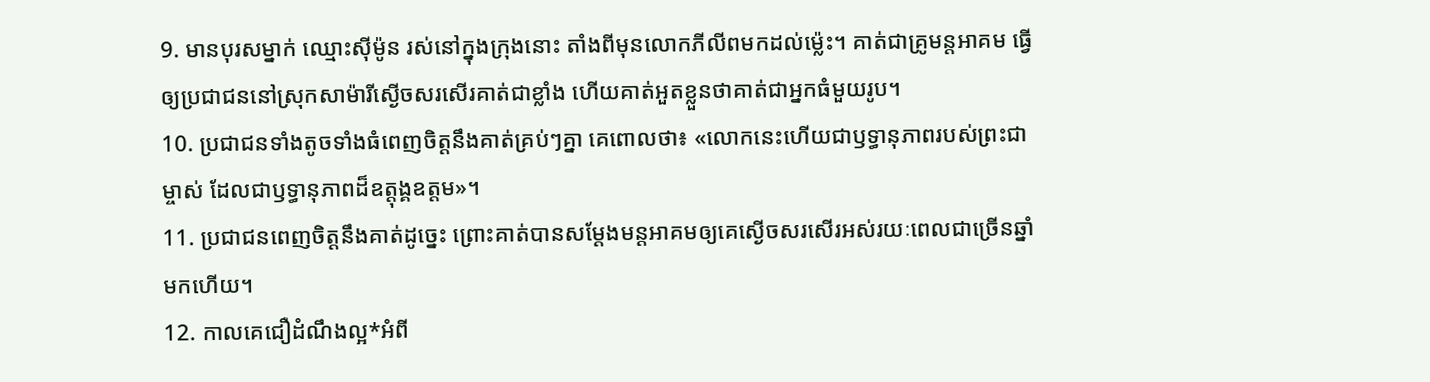9. មានបុរសម្នាក់ ឈ្មោះស៊ីម៉ូន រស់នៅក្នុងក្រុងនោះ តាំងពីមុនលោកភីលីពមកដល់ម៉្លេះ។ គាត់ជាគ្រូមន្តអាគម ធ្វើឲ្យប្រជាជននៅស្រុកសាម៉ារីស្ងើចសរសើរគាត់ជាខ្លាំង ហើយគាត់អួតខ្លួនថាគាត់ជាអ្នកធំមួយរូប។
10. ប្រជាជនទាំងតូចទាំងធំពេញចិត្តនឹងគាត់គ្រប់ៗគ្នា គេពោលថា៖ «លោកនេះហើយជាឫទ្ធានុភាពរបស់ព្រះជាម្ចាស់ ដែលជាឫទ្ធានុភាពដ៏ឧត្តុង្គឧត្ដម»។
11. ប្រជាជនពេញចិត្តនឹងគាត់ដូច្នេះ ព្រោះគាត់បានសម្តែងមន្តអាគមឲ្យគេស្ងើចសរសើរអស់រយៈពេលជាច្រើនឆ្នាំមកហើយ។
12. កាលគេជឿដំណឹងល្អ*អំពី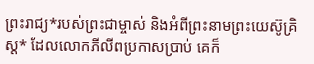ព្រះរាជ្យ*របស់ព្រះជាម្ចាស់ និងអំពីព្រះនាមព្រះយេស៊ូគ្រិស្ដ* ដែលលោកភីលីពប្រកាសប្រាប់ គេក៏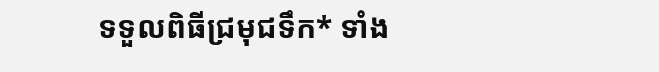ទទួលពិធីជ្រមុជទឹក* ទាំង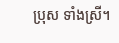ប្រុស ទាំងស្រី។